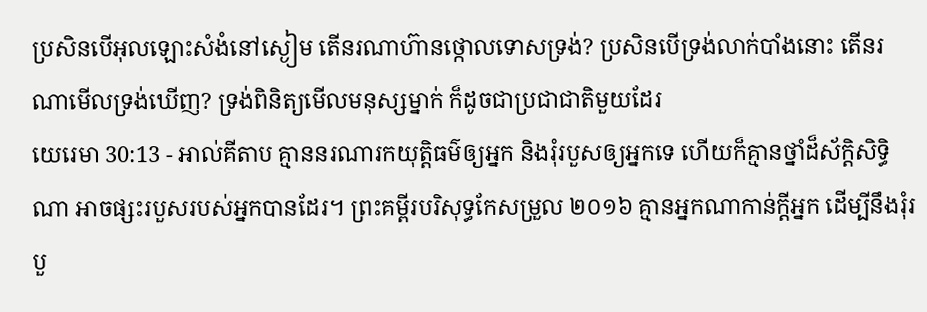ប្រសិនបើអុលឡោះសំងំនៅស្ងៀម តើនរណាហ៊ានថ្កោលទោសទ្រង់? ប្រសិនបើទ្រង់លាក់បាំងនោះ តើនរណាមើលទ្រង់ឃើញ? ទ្រង់ពិនិត្យមើលមនុស្សម្នាក់ ក៏ដូចជាប្រជាជាតិមួយដែរ
យេរេមា 30:13 - អាល់គីតាប គ្មាននរណារកយុត្តិធម៌ឲ្យអ្នក និងរុំរបួសឲ្យអ្នកទេ ហើយក៏គ្មានថ្នាំដ៏ស័ក្ដិសិទ្ធិណា អាចផ្សះរបួសរបស់អ្នកបានដែរ។ ព្រះគម្ពីរបរិសុទ្ធកែសម្រួល ២០១៦ គ្មានអ្នកណាកាន់ក្ដីអ្នក ដើម្បីនឹងរុំរបួ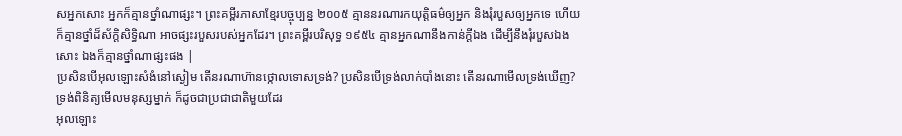សអ្នកសោះ អ្នកក៏គ្មានថ្នាំណាផ្សះ។ ព្រះគម្ពីរភាសាខ្មែរបច្ចុប្បន្ន ២០០៥ គ្មាននរណារកយុត្តិធម៌ឲ្យអ្នក និងរុំរបួសឲ្យអ្នកទេ ហើយក៏គ្មានថ្នាំដ៏ស័ក្ដិសិទ្ធិណា អាចផ្សះរបួសរបស់អ្នកដែរ។ ព្រះគម្ពីរបរិសុទ្ធ ១៩៥៤ គ្មានអ្នកណានឹងកាន់ក្តីឯង ដើម្បីនឹងរុំរបួសឯងសោះ ឯងក៏គ្មានថ្នាំណាផ្សះផង |
ប្រសិនបើអុលឡោះសំងំនៅស្ងៀម តើនរណាហ៊ានថ្កោលទោសទ្រង់? ប្រសិនបើទ្រង់លាក់បាំងនោះ តើនរណាមើលទ្រង់ឃើញ? ទ្រង់ពិនិត្យមើលមនុស្សម្នាក់ ក៏ដូចជាប្រជាជាតិមួយដែរ
អុលឡោះ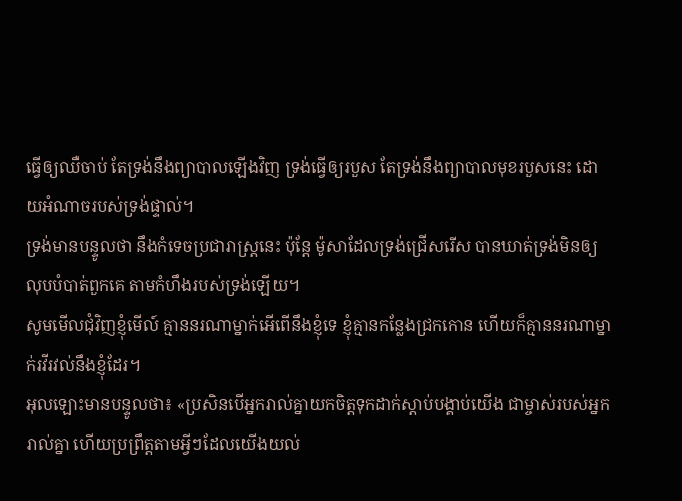ធ្វើឲ្យឈឺចាប់ តែទ្រង់នឹងព្យាបាលឡើងវិញ ទ្រង់ធ្វើឲ្យរបួស តែទ្រង់នឹងព្យាបាលមុខរបួសនេះ ដោយអំណាចរបស់ទ្រង់ផ្ទាល់។
ទ្រង់មានបន្ទូលថា នឹងកំទេចប្រជារាស្ត្រនេះ ប៉ុន្តែ ម៉ូសាដែលទ្រង់ជ្រើសរើស បានឃាត់ទ្រង់មិនឲ្យលុបបំបាត់ពួកគេ តាមកំហឹងរបស់ទ្រង់ឡើយ។
សូមមើលជុំវិញខ្ញុំមើល៍ គ្មាននរណាម្នាក់អើពើនឹងខ្ញុំទេ ខ្ញុំគ្មានកន្លែងជ្រកកោន ហើយក៏គ្មាននរណាម្នាក់រវីរវល់នឹងខ្ញុំដែរ។
អុលឡោះមានបន្ទូលថា៖ «ប្រសិនបើអ្នករាល់គ្នាយកចិត្តទុកដាក់ស្តាប់បង្គាប់យើង ជាម្ចាស់របស់អ្នករាល់គ្នា ហើយប្រព្រឹត្តតាមអ្វីៗដែលយើងយល់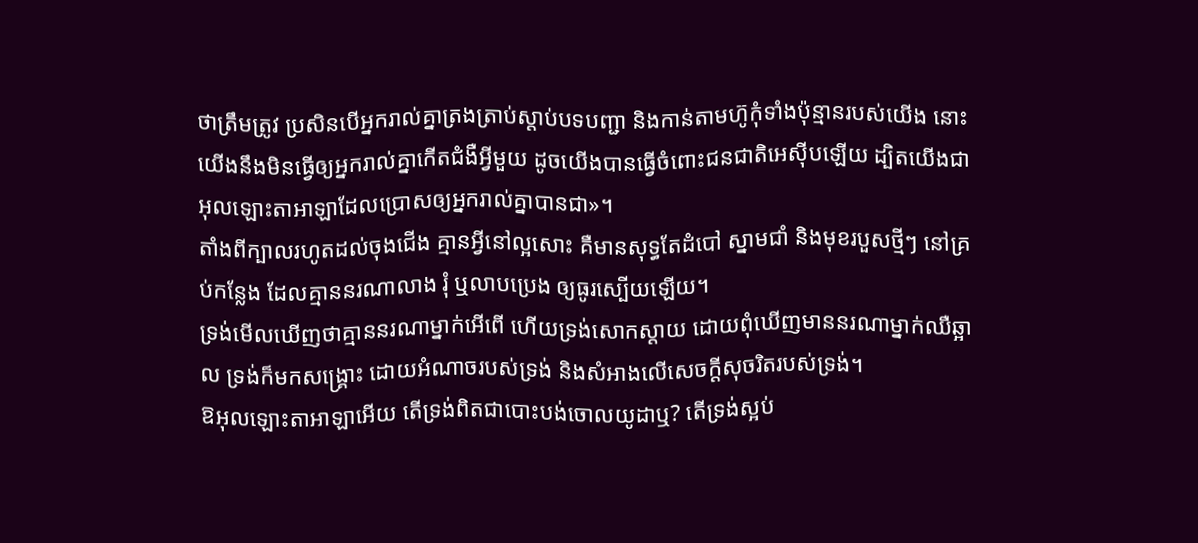ថាត្រឹមត្រូវ ប្រសិនបើអ្នករាល់គ្នាត្រងត្រាប់ស្តាប់បទបញ្ជា និងកាន់តាមហ៊ូកុំទាំងប៉ុន្មានរបស់យើង នោះយើងនឹងមិនធ្វើឲ្យអ្នករាល់គ្នាកើតជំងឺអ្វីមួយ ដូចយើងបានធ្វើចំពោះជនជាតិអេស៊ីបឡើយ ដ្បិតយើងជាអុលឡោះតាអាឡាដែលប្រោសឲ្យអ្នករាល់គ្នាបានជា»។
តាំងពីក្បាលរហូតដល់ចុងជើង គ្មានអ្វីនៅល្អសោះ គឺមានសុទ្ធតែដំបៅ ស្នាមជាំ និងមុខរបួសថ្មីៗ នៅគ្រប់កន្លែង ដែលគ្មាននរណាលាង រុំ ឬលាបប្រេង ឲ្យធូរស្បើយឡើយ។
ទ្រង់មើលឃើញថាគ្មាននរណាម្នាក់អើពើ ហើយទ្រង់សោកស្ដាយ ដោយពុំឃើញមាននរណាម្នាក់ឈឺឆ្អាល ទ្រង់ក៏មកសង្គ្រោះ ដោយអំណាចរបស់ទ្រង់ និងសំអាងលើសេចក្ដីសុចរិតរបស់ទ្រង់។
ឱអុលឡោះតាអាឡាអើយ តើទ្រង់ពិតជាបោះបង់ចោលយូដាឬ? តើទ្រង់ស្អប់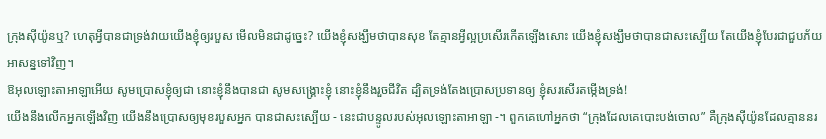ក្រុងស៊ីយ៉ូនឬ? ហេតុអ្វីបានជាទ្រង់វាយយើងខ្ញុំឲ្យរបួស មើលមិនជាដូច្នេះ? យើងខ្ញុំសង្ឃឹមថាបានសុខ តែគ្មានអ្វីល្អប្រសើរកើតឡើងសោះ យើងខ្ញុំសង្ឃឹមថាបានជាសះស្បើយ តែយើងខ្ញុំបែរជាជួបភ័យអាសន្នទៅវិញ។
ឱអុលឡោះតាអាឡាអើយ សូមប្រោសខ្ញុំឲ្យជា នោះខ្ញុំនឹងបានជា សូមសង្គ្រោះខ្ញុំ នោះខ្ញុំនឹងរួចជីវិត ដ្បិតទ្រង់តែងប្រោសប្រទានឲ្យ ខ្ញុំសរសើរតម្កើងទ្រង់!
យើងនឹងលើកអ្នកឡើងវិញ យើងនឹងប្រោសឲ្យមុខរបួសអ្នក បានជាសះស្បើយ - នេះជាបន្ទូលរបស់អុលឡោះតាអាឡា -។ ពួកគេហៅអ្នកថា “ក្រុងដែលគេបោះបង់ចោល” គឺក្រុងស៊ីយ៉ូនដែលគ្មាននរ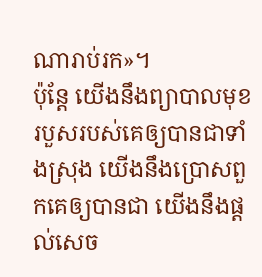ណារាប់រក»។
ប៉ុន្តែ យើងនឹងព្យាបាលមុខរបួសរបស់គេឲ្យបានជាទាំងស្រុង យើងនឹងប្រោសពួកគេឲ្យបានជា យើងនឹងផ្ដល់សេច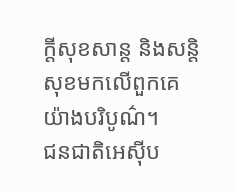ក្ដីសុខសាន្ត និងសន្តិសុខមកលើពួកគេយ៉ាងបរិបូណ៌។
ជនជាតិអេស៊ីប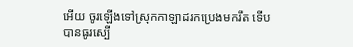អើយ ចូរឡើងទៅស្រុកកាឡាដរកប្រេងមករឹត ទើបបានធូរស្បើ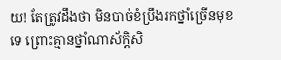យ! តែត្រូវដឹងថា មិនបាច់ខំប្រឹងរកថ្នាំច្រើនមុខទេ ព្រោះគ្មានថ្នាំណាស័ក្ដិសិ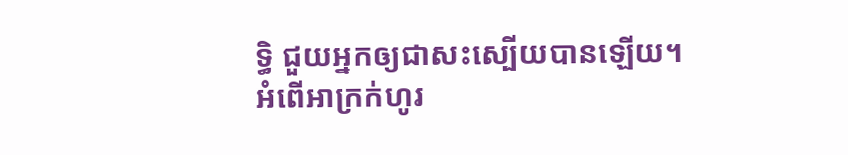ទ្ធិ ជួយអ្នកឲ្យជាសះស្បើយបានឡើយ។
អំពើអាក្រក់ហូរ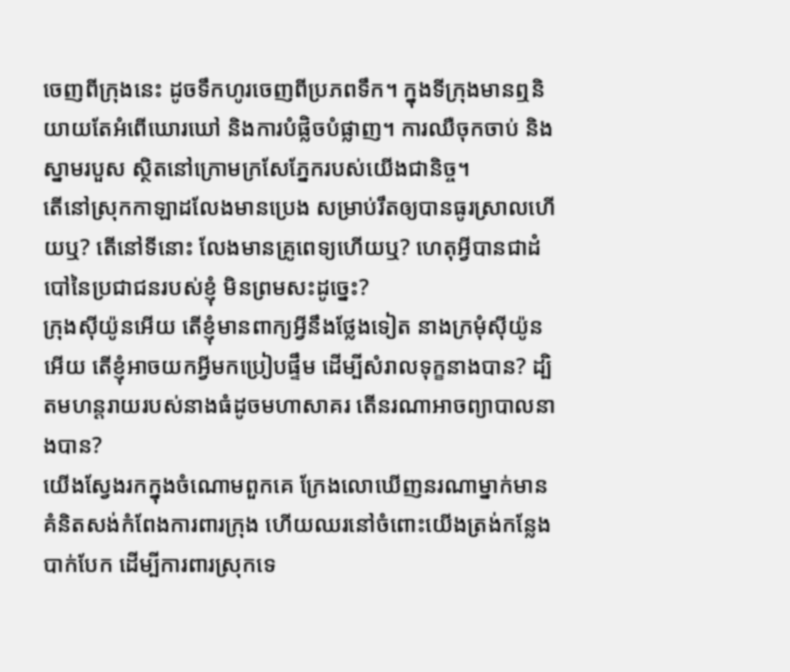ចេញពីក្រុងនេះ ដូចទឹកហូរចេញពីប្រភពទឹក។ ក្នុងទីក្រុងមានឮនិយាយតែអំពើឃោរឃៅ និងការបំផ្លិចបំផ្លាញ។ ការឈឺចុកចាប់ និងស្នាមរបួស ស្ថិតនៅក្រោមក្រសែភ្នែករបស់យើងជានិច្ច។
តើនៅស្រុកកាឡាដលែងមានប្រេង សម្រាប់រឹតឲ្យបានធូរស្រាលហើយឬ? តើនៅទីនោះ លែងមានគ្រូពេទ្យហើយឬ? ហេតុអ្វីបានជាដំបៅនៃប្រជាជនរបស់ខ្ញុំ មិនព្រមសះដូច្នេះ?
ក្រុងស៊ីយ៉ូនអើយ តើខ្ញុំមានពាក្យអ្វីនឹងថ្លែងទៀត នាងក្រមុំស៊ីយ៉ូនអើយ តើខ្ញុំអាចយកអ្វីមកប្រៀបផ្ទឹម ដើម្បីសំរាលទុក្ខនាងបាន? ដ្បិតមហន្តរាយរបស់នាងធំដូចមហាសាគរ តើនរណាអាចព្យាបាលនាងបាន?
យើងស្វែងរកក្នុងចំណោមពួកគេ ក្រែងលោឃើញនរណាម្នាក់មានគំនិតសង់កំពែងការពារក្រុង ហើយឈរនៅចំពោះយើងត្រង់កន្លែងបាក់បែក ដើម្បីការពារស្រុកទេ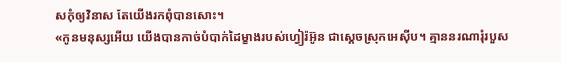សកុំឲ្យវិនាស តែយើងរកពុំបានសោះ។
«កូនមនុស្សអើយ យើងបានកាច់បំបាក់ដៃម្ខាងរបស់ហ្វៀរ៉អ៊ូន ជាស្ដេចស្រុកអេស៊ីប។ គ្មាននរណារុំរបួស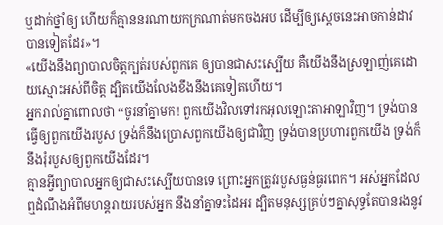ឬដាក់ថ្នាំឲ្យ ហើយក៏គ្មាននរណាយកក្រណាត់មកចងអប ដើម្បីឲ្យស្ដេចនេះអាចកាន់ដាវបានទៀតដែរ»។
«យើងនឹងព្យាបាលចិត្តក្បត់របស់ពួកគេ ឲ្យបានជាសះស្បើយ គឺយើងនឹងស្រឡាញ់គេដោយស្មោះអស់ពីចិត្ត ដ្បិតយើងលែងខឹងនឹងគេទៀតហើយ។
អ្នករាល់គ្នាពោលថា “ចូរនាំគ្នាមក! ពួកយើងវិលទៅរកអុលឡោះតាអាឡាវិញ។ ទ្រង់បានធ្វើឲ្យពួកយើងរបួស ទ្រង់ក៏នឹងប្រោសពួកយើងឲ្យជាវិញ ទ្រង់បានប្រហារពួកយើង ទ្រង់ក៏នឹងរុំរបួសឲ្យពួកយើងដែរ។
គ្មានអ្វីព្យាបាលអ្នកឲ្យជាសះស្បើយបានទេ ព្រោះអ្នកត្រូវរបួសធ្ងន់ធ្ងរពេក។ អស់អ្នកដែលឮដំណឹងអំពីមហន្តរាយរបស់អ្នក នឹងនាំគ្នាទះដៃអរ ដ្បិតមនុស្សគ្រប់ៗគ្នាសុទ្ធតែបានរងនូវ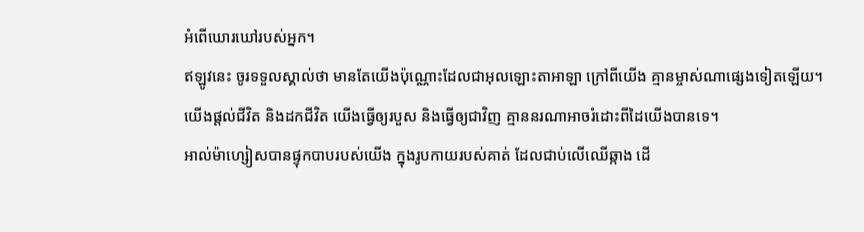អំពើឃោរឃៅរបស់អ្នក។
ឥឡូវនេះ ចូរទទួលស្គាល់ថា មានតែយើងប៉ុណ្ណោះដែលជាអុលឡោះតាអាឡា ក្រៅពីយើង គ្មានម្ចាស់ណាផ្សេងទៀតឡើយ។ យើងផ្តល់ជីវិត និងដកជីវិត យើងធ្វើឲ្យរបួស និងធ្វើឲ្យជាវិញ គ្មាននរណាអាចរំដោះពីដៃយើងបានទេ។
អាល់ម៉ាហ្សៀសបានផ្ទុកបាបរបស់យើង ក្នុងរូបកាយរបស់គាត់ ដែលជាប់លើឈើឆ្កាង ដើ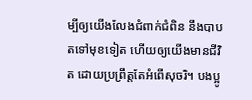ម្បីឲ្យយើងលែងជំពាក់ជំពិន នឹងបាបតទៅមុខទៀត ហើយឲ្យយើងមានជីវិត ដោយប្រព្រឹត្តតែអំពើសុចរិ។ បងប្អូ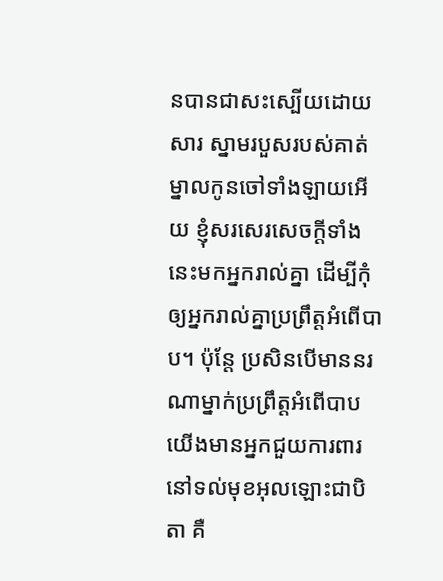នបានជាសះស្បើយដោយសារ ស្នាមរបួសរបស់គាត់
ម្នាលកូនចៅទាំងឡាយអើយ ខ្ញុំសរសេរសេចក្ដីទាំងនេះមកអ្នករាល់គ្នា ដើម្បីកុំឲ្យអ្នករាល់គ្នាប្រព្រឹត្ដអំពើបាប។ ប៉ុន្ដែ ប្រសិនបើមាននរណាម្នាក់ប្រព្រឹត្ដអំពើបាប យើងមានអ្នកជួយការពារនៅទល់មុខអុលឡោះជាបិតា គឺ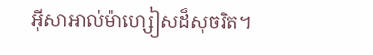អ៊ីសាអាល់ម៉ាហ្សៀសដ៏សុចរិត។